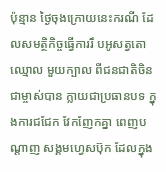ប៉ុន្មាន ថ្ងៃចុងក្រោយនេះករណី ដែលសមត្ថិកិច្ចធ្វើការរឹ បអូសត្វតោឈ្មោល មួយក្បាល ពីជនជាតិចិន ជាម្ចាស់បាន ក្លាយជាប្រធានបទ ក្នុងការជជែក វែកញែកគ្នា ពេញបណ្តាញ សង្គមហ្វេសប៊ុក ដែលក្នុង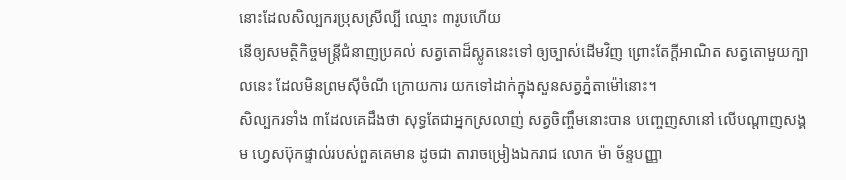នោះដែលសិល្បករប្រុសស្រីល្បី ឈ្មោះ ៣រូបហើយ
នើឲ្យសមត្ថិកិច្ចមន្ត្រីជំនាញប្រគល់ សត្វតោដ៏ស្លូតនេះទៅ ឲ្យច្បាស់ដើមវិញ ព្រោះតែក្តីអាណិត សត្វតោមួយក្បាលនេះ ដែលមិនព្រមស៊ីចំណី ក្រោយការ យកទៅដាក់ក្នុងសួនសត្វភ្នំតាម៉ៅនោះ។
សិល្បករទាំង ៣ដែលគេដឹងថា សុទ្ធតែជាអ្នកស្រលាញ់ សត្វចិញ្ចឹមនោះបាន បញ្ចេញសានៅ លើបណ្តាញសង្គម ហ្វេសប៊ុកផ្ទាល់របស់ពួគគេមាន ដូចជា តារាចម្រៀងឯករាជ លោក ម៉ា ច័ន្ទបញ្ញា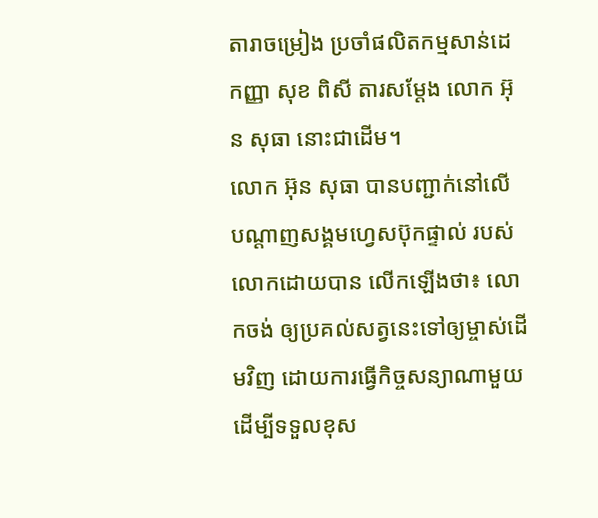តារាចម្រៀង ប្រចាំផលិតកម្មសាន់ដេ កញ្ញា សុខ ពិសី តារសម្តែង លោក អ៊ុន សុធា នោះជាដើម។
លោក អ៊ុន សុធា បានបញ្ជាក់នៅលើ បណ្តាញសង្គមហ្វេសប៊ុកផ្ទាល់ របស់លោកដោយបាន លើកឡើងថា៖ លោកចង់ ឲ្យប្រគល់សត្វនេះទៅឲ្យម្ចាស់ដើមវិញ ដោយការធ្វើកិច្ចសន្យាណាមួយ ដើម្បីទទួលខុស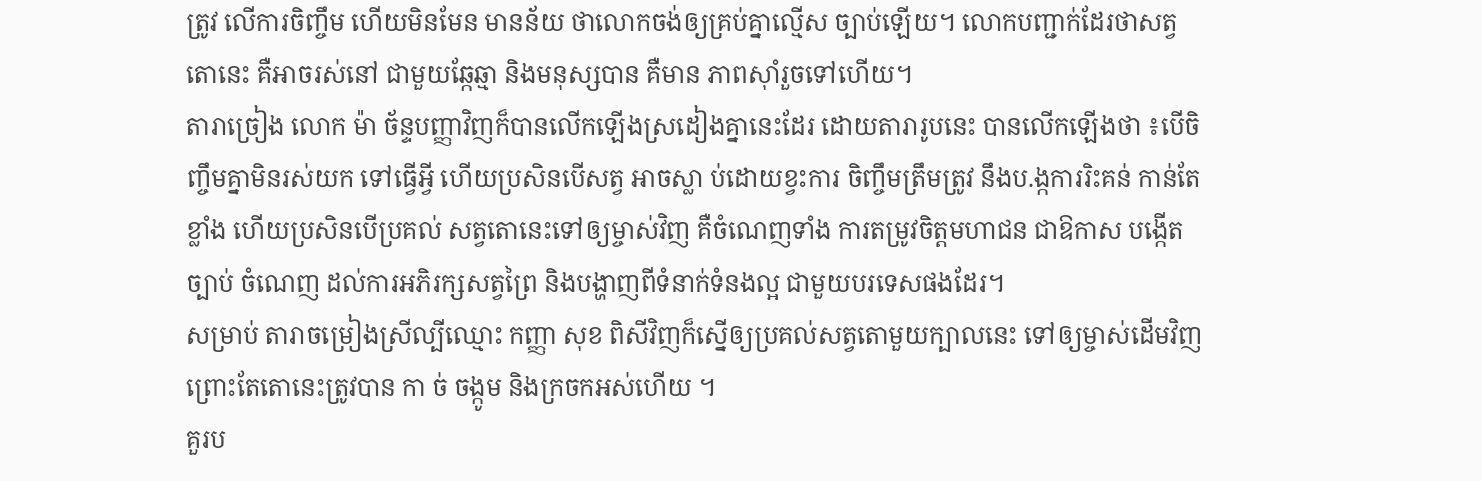ត្រូវ លើការចិញ្ចឹម ហើយមិនមែន មានន័យ ថាលោកចង់ឲ្យគ្រប់គ្នាល្មើស ច្បាប់ឡើយ។ លោកបញ្ជាក់ដែរថាសត្វតោនេះ គឺអាចរស់នៅ ជាមួយឆ្កែឆ្មា និងមនុស្សបាន គឺមាន ភាពស៊ាំរួចទៅហើយ។
តារាច្រៀង លោក ម៉ា ច័ន្ទបញ្ញាវិញក៏បានលើកឡើងស្រដៀងគ្នានេះដែរ ដោយតារារូបនេះ បានលើកឡើងថា ៖បើចិញ្ចឹមគ្នាមិនរស់យក ទៅធ្វើអ្វី ហើយប្រសិនបើសត្វ អាចស្លា ប់ដោយខ្វះការ ចិញ្ចឹមត្រឹមត្រូវ នឹងប.ង្កការរិះគន់ កាន់តែខ្លាំង ហើយប្រសិនបើប្រគល់ សត្វតោនេះទៅឲ្យម្ចាស់វិញ គឺចំណេញទាំង ការតម្រូវចិត្តមហាជន ជាឱកាស បង្កើតច្បាប់ ចំណេញ ដល់ការអភិរក្សសត្វព្រៃ និងបង្ហាញពីទំនាក់ទំនងល្អ ជាមួយបរទេសផងដែរ។
សម្រាប់ តារាចម្រៀងស្រីល្បីឈ្មោះ កញ្ញា សុខ ពិសីវិញក៏ស្នើឲ្យប្រគល់សត្វតោមួយក្បាលនេះ ទៅឲ្យម្ចាស់ដើមវិញព្រោះតែតោនេះត្រូវបាន កា ច់ ចង្កូម និងក្រចកអស់ហើយ ។
គួរប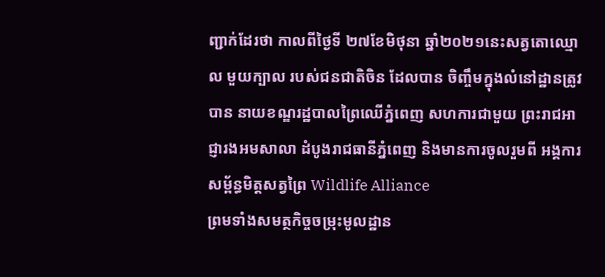ញ្ជាក់ដែរថា កាលពីថ្ងៃទី ២៧ខែមិថុនា ឆ្នាំ២០២១នេះសត្វតោឈ្មោល មួយក្បាល របស់ជនជាតិចិន ដែលបាន ចិញ្ចឹមក្នុងលំនៅដ្ឋានត្រូវបាន នាយខណ្ឌរដ្ឋបាលព្រៃឈើភ្នំពេញ សហការជាមួយ ព្រះរាជអាជ្ញារងអមសាលា ដំបូងរាជធានីភ្នំពេញ និងមានការចូលរួមពី អង្គការសម្ព័ន្ធមិត្តសត្វព្រៃ Wildlife Alliance
ព្រមទាំងសមត្ថកិច្ចចម្រុះមូលដ្ឋាន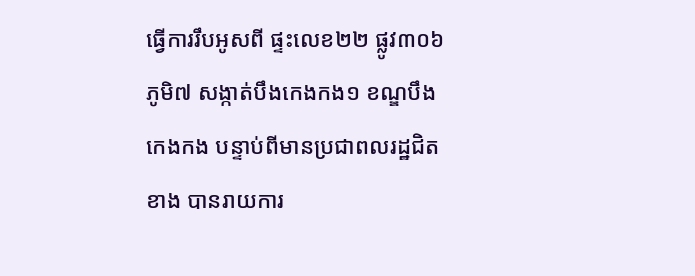ធ្វើការរឹបអូសពី ផ្ទះលេខ២២ ផ្លូវ៣០៦ ភូមិ៧ សង្កាត់បឹងកេងកង១ ខណ្ឌបឹងកេងកង បន្ទាប់ពីមានប្រជាពលរដ្ឋជិតខាង បានរាយការ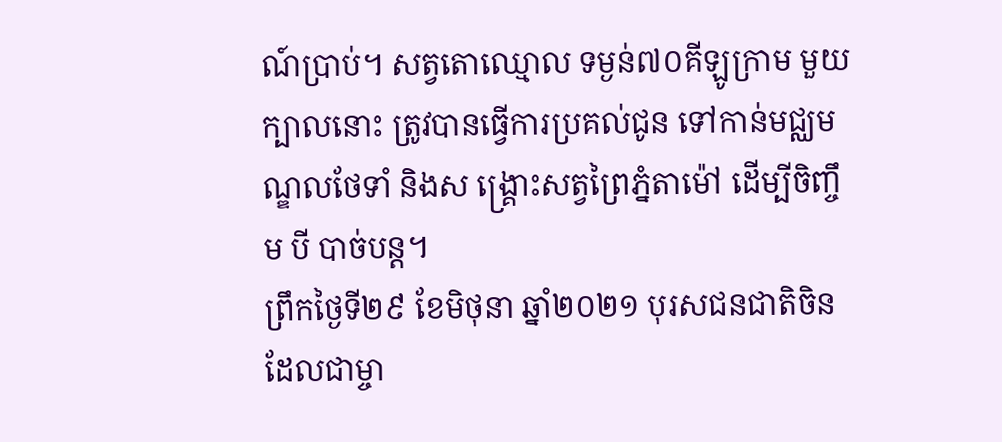ណ៍ប្រាប់។ សត្វតោឈ្មោល ទម្ងន់៧០គីឡូក្រាម មួយក្បាលនោះ ត្រូវបានធ្វើការប្រគល់ជូន ទៅកាន់មជ្ឈមណ្ឌលថែទាំ និងស ង្គ្រោះសត្វព្រៃភ្នំតាម៉ៅ ដើម្បីចិញ្ចឹម បី បាច់បន្ត។
ព្រឹកថ្ងៃទី២៩ ខែមិថុនា ឆ្នាំ២០២១ បុរសជនជាតិចិន ដែលជាម្ចា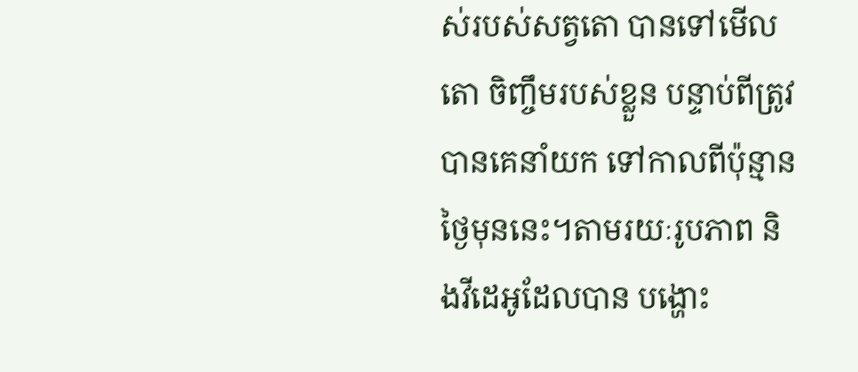ស់របស់សត្វតោ បានទៅមើលតោ ចិញ្ចឹមរបស់ខ្លួន បន្ទាប់ពីត្រូវបានគេនាំយក ទៅកាលពីប៉ុន្មានថ្ងៃមុននេះ។តាមរយៈរូបភាព និងវីដេអូដែលបាន បង្ហោះ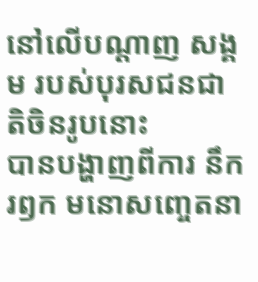នៅលើបណ្តាញ សង្គម របស់បុរសជនជាតិចិនរូបនោះ
បានបង្ហាញពីការ នឹករឭក មនោសញ្ចេតនា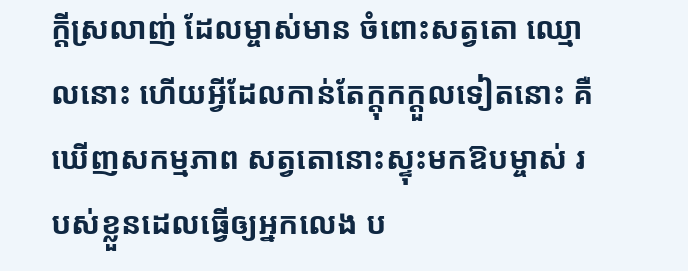ក្តីស្រលាញ់ ដែលម្ចាស់មាន ចំពោះសត្វតោ ឈ្មោលនោះ ហើយអ្វីដែលកាន់តែក្តុកក្តួលទៀតនោះ គឺឃើញសកម្មភាព សត្វតោនោះស្ទុះមកឱបម្ចាស់ របស់ខ្លួនដេលធ្វើឲ្យអ្នកលេង ប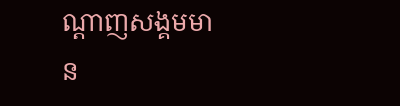ណ្តាញសង្គមមាន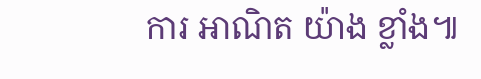ការ អាណិត យ៉ាង ខ្លាំង៕